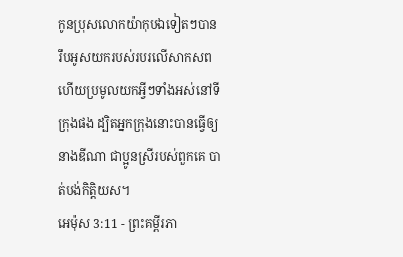កូនប្រុសលោកយ៉ាកុបឯទៀតៗបានរឹបអូសយករបស់របរលើសាកសព ហើយប្រមូលយកអ្វីៗទាំងអស់នៅទីក្រុងផង ដ្បិតអ្នកក្រុងនោះបានធ្វើឲ្យនាងឌីណា ជាប្អូនស្រីរបស់ពួកគេ បាត់បង់កិត្តិយស។
អេម៉ុស 3:11 - ព្រះគម្ពីរភា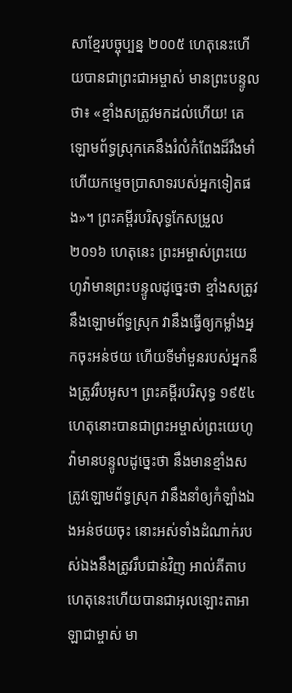សាខ្មែរបច្ចុប្បន្ន ២០០៥ ហេតុនេះហើយបានជាព្រះជាអម្ចាស់ មានព្រះបន្ទូលថា៖ «ខ្មាំងសត្រូវមកដល់ហើយ! គេឡោមព័ទ្ធស្រុកគេនឹងរំលំកំពែងដ៏រឹងមាំ ហើយកម្ទេចប្រាសាទរបស់អ្នកទៀតផង»។ ព្រះគម្ពីរបរិសុទ្ធកែសម្រួល ២០១៦ ហេតុនេះ ព្រះអម្ចាស់ព្រះយេហូវ៉ាមានព្រះបន្ទូលដូច្នេះថា ខ្មាំងសត្រូវនឹងឡោមព័ទ្ធស្រុក វានឹងធ្វើឲ្យកម្លាំងអ្នកចុះអន់ថយ ហើយទីមាំមួនរបស់អ្នកនឹងត្រូវរឹបអូស។ ព្រះគម្ពីរបរិសុទ្ធ ១៩៥៤ ហេតុនោះបានជាព្រះអម្ចាស់ព្រះយេហូវ៉ាមានបន្ទូលដូច្នេះថា នឹងមានខ្មាំងសត្រូវឡោមព័ទ្ធស្រុក វានឹងនាំឲ្យកំឡាំងឯងអន់ថយចុះ នោះអស់ទាំងដំណាក់របស់ឯងនឹងត្រូវរឹបជាន់វិញ អាល់គីតាប ហេតុនេះហើយបានជាអុលឡោះតាអាឡាជាម្ចាស់ មា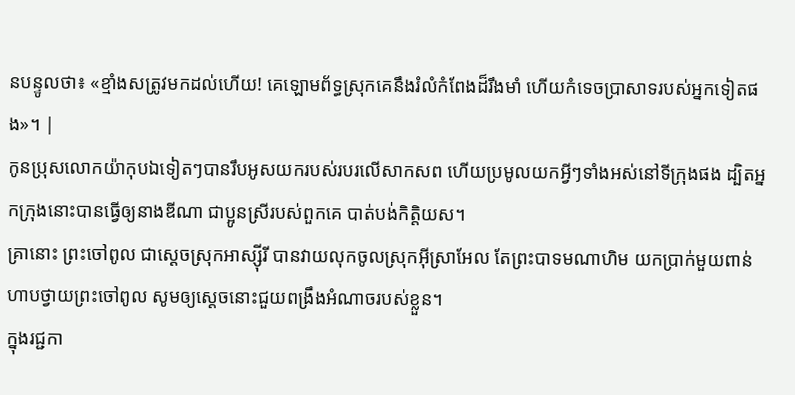នបន្ទូលថា៖ «ខ្មាំងសត្រូវមកដល់ហើយ! គេឡោមព័ទ្ធស្រុកគេនឹងរំលំកំពែងដ៏រឹងមាំ ហើយកំទេចប្រាសាទរបស់អ្នកទៀតផង»។ |
កូនប្រុសលោកយ៉ាកុបឯទៀតៗបានរឹបអូសយករបស់របរលើសាកសព ហើយប្រមូលយកអ្វីៗទាំងអស់នៅទីក្រុងផង ដ្បិតអ្នកក្រុងនោះបានធ្វើឲ្យនាងឌីណា ជាប្អូនស្រីរបស់ពួកគេ បាត់បង់កិត្តិយស។
គ្រានោះ ព្រះចៅពូល ជាស្ដេចស្រុកអាស្ស៊ីរី បានវាយលុកចូលស្រុកអ៊ីស្រាអែល តែព្រះបាទមណាហិម យកប្រាក់មួយពាន់ហាបថ្វាយព្រះចៅពូល សូមឲ្យស្ដេចនោះជួយពង្រឹងអំណាចរបស់ខ្លួន។
ក្នុងរជ្ជកា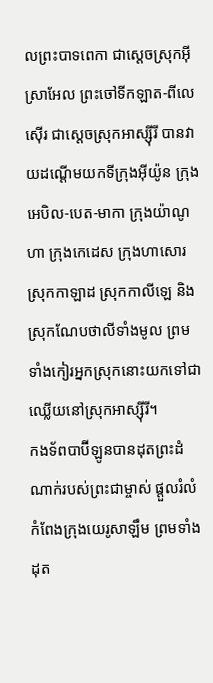លព្រះបាទពេកា ជាស្ដេចស្រុកអ៊ីស្រាអែល ព្រះចៅទីកឡាត-ពីលេស៊ើរ ជាស្ដេចស្រុកអាស្ស៊ីរី បានវាយដណ្ដើមយកទីក្រុងអ៊ីយ៉ូន ក្រុងអេបិល-បេត-មាកា ក្រុងយ៉ាណូហា ក្រុងកេដេស ក្រុងហាសោរ ស្រុកកាឡាដ ស្រុកកាលីឡេ និងស្រុកណែបថាលីទាំងមូល ព្រមទាំងកៀរអ្នកស្រុកនោះយកទៅជាឈ្លើយនៅស្រុកអាស្ស៊ីរី។
កងទ័ពបាប៊ីឡូនបានដុតព្រះដំណាក់របស់ព្រះជាម្ចាស់ ផ្ដួលរំលំកំពែងក្រុងយេរូសាឡឹម ព្រមទាំងដុត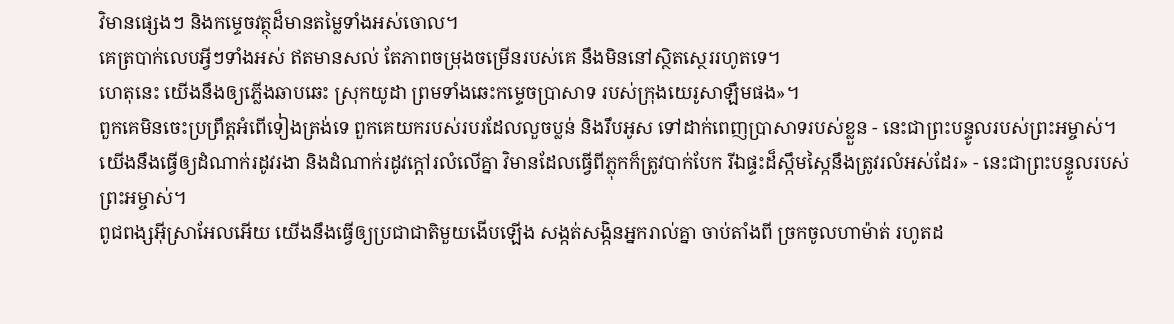វិមានផ្សេងៗ និងកម្ទេចវត្ថុដ៏មានតម្លៃទាំងអស់ចោល។
គេត្របាក់លេបអ្វីៗទាំងអស់ ឥតមានសល់ តែភាពចម្រុងចម្រើនរបស់គេ នឹងមិននៅស្ថិតស្ថេររហូតទេ។
ហេតុនេះ យើងនឹងឲ្យភ្លើងឆាបឆេះ ស្រុកយូដា ព្រមទាំងឆេះកម្ទេចប្រាសាទ របស់ក្រុងយេរូសាឡឹមផង»។
ពួកគេមិនចេះប្រព្រឹត្តអំពើទៀងត្រង់ទេ ពួកគេយករបស់របរដែលលួចប្លន់ និងរឹបអូស ទៅដាក់ពេញប្រាសាទរបស់ខ្លួន - នេះជាព្រះបន្ទូលរបស់ព្រះអម្ចាស់។
យើងនឹងធ្វើឲ្យដំណាក់រដូវរងា និងដំណាក់រដូវក្ដៅរលំលើគ្នា វិមានដែលធ្វើពីភ្លុកក៏ត្រូវបាក់បែក រីឯផ្ទះដ៏ស្កឹមស្កៃនឹងត្រូវរលំអស់ដែរ» - នេះជាព្រះបន្ទូលរបស់ព្រះអម្ចាស់។
ពូជពង្សអ៊ីស្រាអែលអើយ យើងនឹងធ្វើឲ្យប្រជាជាតិមួយងើបឡើង សង្កត់សង្កិនអ្នករាល់គ្នា ចាប់តាំងពី ច្រកចូលហាម៉ាត់ រហូតដ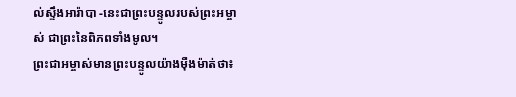ល់ស្ទឹងអារ៉ាបា -នេះជាព្រះបន្ទូលរបស់ព្រះអម្ចាស់ ជាព្រះនៃពិភពទាំងមូល។
ព្រះជាអម្ចាស់មានព្រះបន្ទូលយ៉ាងម៉ឺងម៉ាត់ថា៖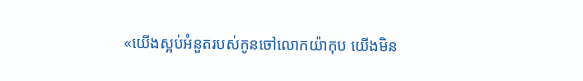«យើងស្អប់អំនួតរបស់កូនចៅលោកយ៉ាកុប យើងមិន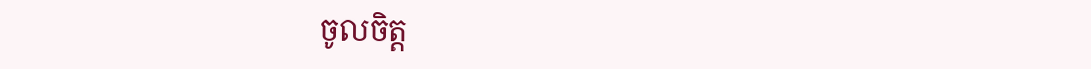ចូលចិត្ត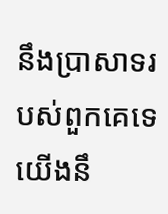នឹងប្រាសាទរបស់ពួកគេទេ យើងនឹ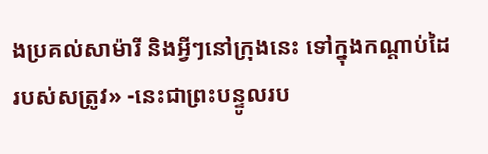ងប្រគល់សាម៉ារី និងអ្វីៗនៅក្រុងនេះ ទៅក្នុងកណ្ដាប់ដៃរបស់សត្រូវ» -នេះជាព្រះបន្ទូលរប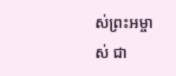ស់ព្រះអម្ចាស់ ជា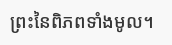ព្រះនៃពិភពទាំងមូល។